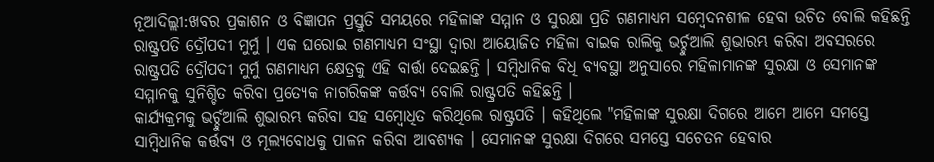ନୂଆଦିଲ୍ଲୀ:ଖବର ପ୍ରକାଶନ ଓ ବିଜ୍ଞାପନ ପ୍ରସ୍ତୁତି ସମୟରେ ମହିଳାଙ୍କ ସମ୍ମାନ ଓ ସୁରକ୍ଷା ପ୍ରତି ଗଣମାଧ୍ୟମ ସମ୍ବେଦନଶୀଳ ହେବା ଉଚିତ ବୋଲି କହିଛନ୍ତି ରାଷ୍ଟ୍ରପତି ଦ୍ରୌପଦୀ ମୁର୍ମୁ । ଏକ ଘରୋଇ ଗଣମାଧ୍ୟମ ସଂସ୍ଥା ଦ୍ବାରା ଆୟୋଜିତ ମହିଳା ବାଇକ ରାଲିକୁ ଭର୍ଚ୍ଚୁଆଲି ଶୁଭାରମ୍ଭ କରିବା ଅବସରରେ ରାଷ୍ଟ୍ରପତି ଦ୍ରୌପଦୀ ମୁର୍ମୁ ଗଣମାଧ୍ୟମ କ୍ଷେତ୍ରକୁ ଏହି ବାର୍ତ୍ତା ଦେଇଛନ୍ତି । ସମ୍ବିଧାନିକ ବିଧି ବ୍ୟବସ୍ଥା ଅନୁସାରେ ମହିଳାମାନଙ୍କ ସୁରକ୍ଷା ଓ ସେମାନଙ୍କ ସମ୍ମାନକୁ ସୁନିଶ୍ଚିତ କରିବା ପ୍ରତ୍ୟେକ ନାଗରିକଙ୍କ କର୍ତ୍ତବ୍ୟ ବୋଲି ରାଷ୍ଟ୍ରପତି କହିଛନ୍ତି ।
କାର୍ଯ୍ୟକ୍ରମକୁ ଭର୍ଚ୍ଚୁଆଲି ଶୁଭାରମ୍ଭ କରିବା ସହ ସମ୍ବୋଧିତ କରିଥିଲେ ରାଷ୍ଟ୍ରପତି । କହିଥିଲେ "ମହିଳାଙ୍କ ସୁରକ୍ଷା ଦିଗରେ ଆମେ ଆମେ ସମସ୍ତେ ସାମ୍ବିଧାନିକ କର୍ତ୍ତବ୍ୟ ଓ ମୂଲ୍ୟବୋଧକୁ ପାଳନ କରିବା ଆବଶ୍ୟକ । ସେମାନଙ୍କ ସୁରକ୍ଷା ଦିଗରେ ସମସ୍ତେ ସଚେତନ ହେବାର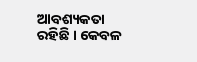ଆବଶ୍ୟକତା ରହିଛି । କେବଳ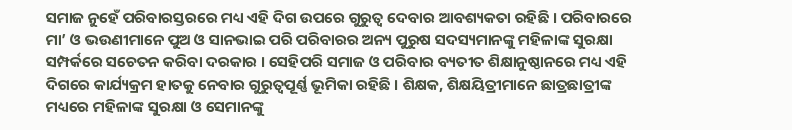ସମାଜ ନୁହେଁ ପରିବାରସ୍ତରରେ ମଧ୍ୟ ଏହି ଦିଗ ଉପରେ ଗୁରୁତ୍ବ ଦେବାର ଆବଶ୍ୟକତା ରହିଛି । ପରିବାରରେ ମା’ ଓ ଭଉଣୀମାନେ ପୁଅ ଓ ସାନଭାଇ ପରି ପରିବାରର ଅନ୍ୟ ପୁରୁଷ ସଦସ୍ୟମାନଙ୍କୁ ମହିଳାଙ୍କ ସୁରକ୍ଷା ସମ୍ପର୍କରେ ସଚେତନ କରିବା ଦରକାର । ସେହିପରି ସମାଜ ଓ ପରିବାର ବ୍ୟତୀତ ଶିକ୍ଷାନୁଷ୍ଠାନରେ ମଧ୍ୟ ଏହି ଦିଗରେ କାର୍ଯ୍ୟକ୍ରମ ହାତକୁ ନେବାର ଗୁରୁତ୍ବପୂର୍ଣ୍ଣ ଭୂମିକା ରହିଛି । ଶିକ୍ଷକ, ଶିକ୍ଷୟିତ୍ରୀମାନେ ଛାତ୍ରଛାତ୍ରୀଙ୍କ ମଧ୍ୟରେ ମହିଳାଙ୍କ ସୁରକ୍ଷା ଓ ସେମାନଙ୍କୁ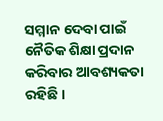ସମ୍ମାନ ଦେବା ପାଇଁ ନୈତିକ ଶିକ୍ଷା ପ୍ରଦାନ କରିବାର ଆବଶ୍ୟକତା ରହିଛି ।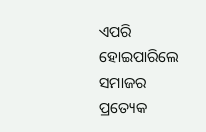ଏପରି ହୋଇପାରିଲେ ସମାଜର ପ୍ରତ୍ୟେକ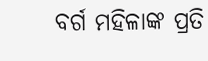ବର୍ଗ ମହିଳାଙ୍କ ପ୍ରତି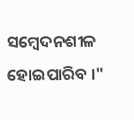ସମ୍ବେଦନଶୀଳ ହୋଇପାରିବ ।"